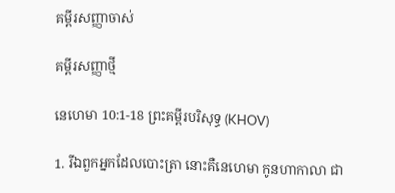គម្ពីរសញ្ញាចាស់

គម្ពីរសញ្ញាថ្មី

នេហេមា 10:1-18 ព្រះគម្ពីរបរិសុទ្ធ (KHOV)

1. រីឯពួកអ្នកដែលបោះត្រា នោះគឺនេហេមា កូនហាកាលា ជា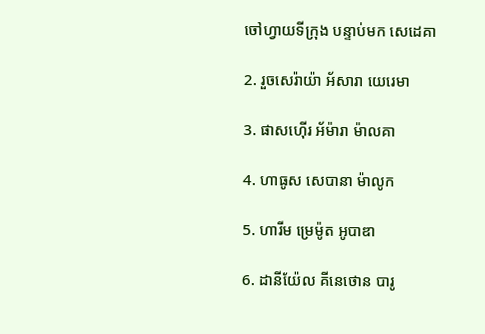ចៅ‌ហ្វាយទីក្រុង បន្ទាប់មក សេដេគា

2. រួចសេរ៉ាយ៉ា អ័សារា យេរេមា

3. ផាស‌ហ៊ើរ អ័ម៉ារា ម៉ាលគា

4. ហាធូស សេបានា ម៉ាលូក

5. ហារីម ម្រេម៉ូត អូបាឌា

6. ដានី‌យ៉ែល គីនេ‌ថោន បារូ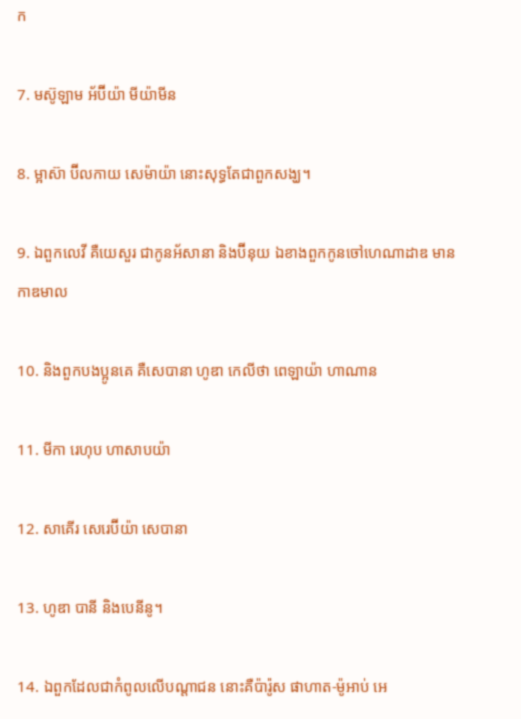ក

7. មស៊ូឡាម អ័ប៊ីយ៉ា មីយ៉ា‌មីន

8. ម្អាស៊ា ប៊ីល‌កាយ សេម៉ាយ៉ា នោះសុទ្ធតែជាពួកសង្ឃ។

9. ឯពួកលេវី គឺយេសួរ ជាកូនអ័សានា និងប៊ីនុយ ឯខាងពួកកូនចៅហេណា‌ដាឌ មានកាឌមាល

10. និងពួកបងប្អូនគេ គឺសេបានា ហូឌា កេលីថា ពេឡាយ៉ា ហាណាន

11. មីកា រេហុប ហាសាបយ៉ា

12. សាគើរ សេរេ‌ប៊ីយ៉ា សេបានា

13. ហូឌា បានី និងបេនីនូ។

14. ឯពួកដែលជាកំពូលលើបណ្តា‌ជន នោះគឺប៉ារ៉ូស ផាហាត-ម៉ូអាប់ អេ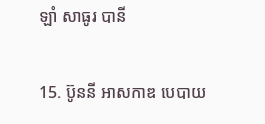ឡាំ សាធូរ បានី

15. ប៊ូននី អាស‌កាឌ បេបាយ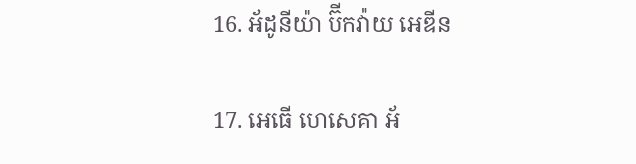16. អ័ដូ‌នីយ៉ា ប៊ីកវ៉ាយ អេឌីន

17. អេធើ ហេសេគា អ័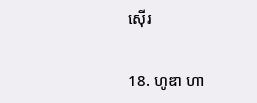ស៊ើរ

18. ហូឌា ហា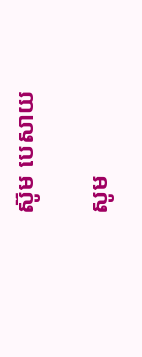ស៊ូម បេសាយ

សូម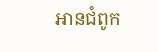អានជំពូក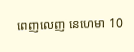ពេញលេញ នេហេមា 10